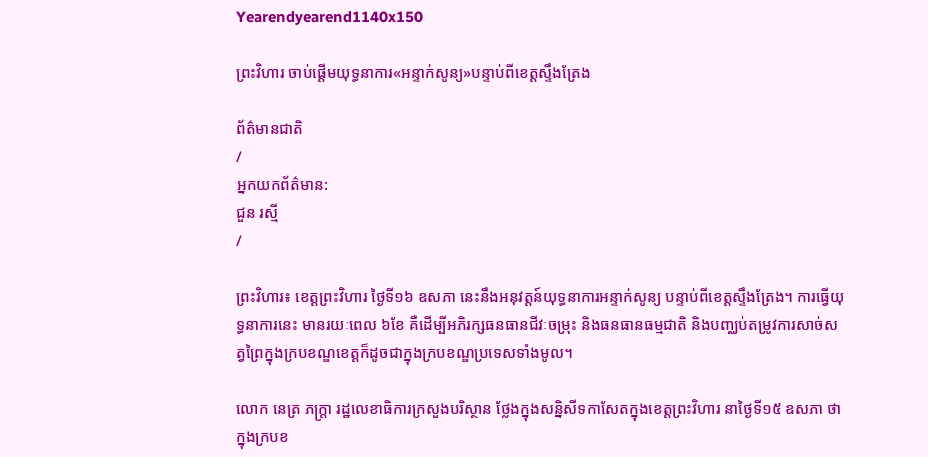Yearendyearend1140x150

ព្រះវិហារ ចាប់ផ្ដើមយុទ្ធនាការ«អន្ទាក់សូន្យ»បន្ទាប់ពីខេត្តស្ទឹងត្រែង

ព័ត៌មានជាតិ
/
អ្នកយកព័ត៌មាន:
ជួន រស្មី
/

ព្រះវិហារ៖ ខេត្តព្រះវិហារ ថ្ងៃទី១៦ ឧសភា នេះនឹងអនុវត្តន៍យុទ្ធនាការអន្ទាក់សូន្យ បន្ទាប់ពីខេត្តស្ទឹងត្រែង។ ការធ្វើយុទ្ធនាការនេះ មានរយៈពេល ៦ខែ គឺដើម្បីអភិរក្សធនធានជីវៈចម្រុះ និងធនធានធម្មជាតិ និងបញ្ឈប់តម្រូវការសាច់សត្វព្រៃក្នុងក្របខណ្ឌខេត្តក៏ដូចជាក្នុងក្របខណ្ឌប្រទេសទាំងមូល។

លោក នេត្រ ភក្ត្រា រដ្ឋលេខាធិការក្រសួងបរិស្ថាន ថ្លែងក្នុងសន្និសីទកាសែតក្នុងខេត្តព្រះវិហារ នាថ្ងៃទី១៥ ឧសភា ថា ក្នុងក្របខ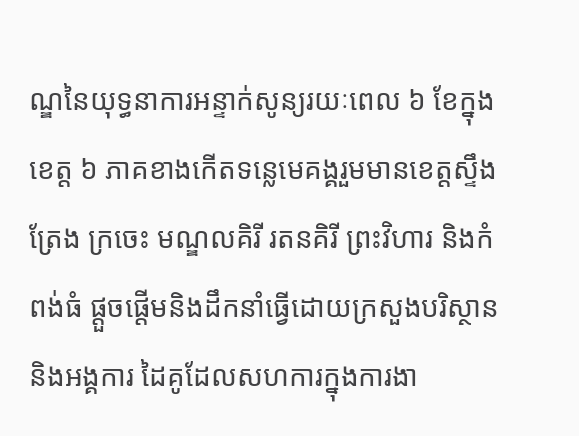ណ្ឌនៃយុទ្ធនាការអន្ទាក់សូន្យរយៈពេល ៦ ខែក្នុងខេត្ត ៦ ភាគខាងកើតទន្លេមេគង្គរួមមានខេត្តស្ទឹងត្រែង ក្រចេះ មណ្ឌលគិរី រតនគិរី ព្រះវិហារ និងកំពង់ធំ ផ្តួចផ្តើមនិងដឹកនាំធ្វើដោយក្រសួងបរិស្ថាន និងអង្គការ ដៃគូដែលសហការក្នុងការងា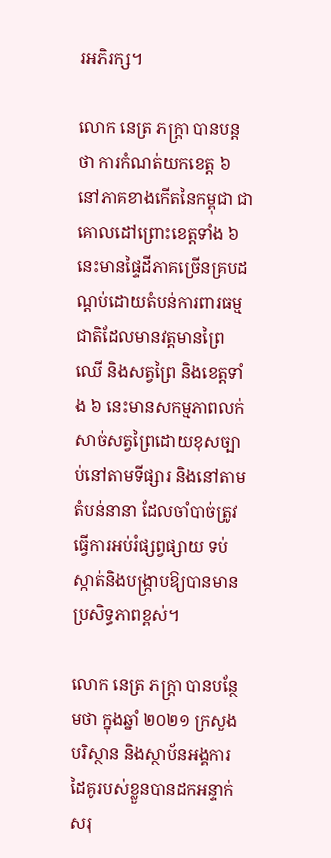រអភិរក្ស។

លោក នេត្រ ភក្ត្រា បានបន្ដថា ការកំណត់យកខេត្ត ៦ នៅភាគខាងកើតនៃកម្ពុជា ជាគោលដៅព្រោះខេត្តទាំង ៦ នេះមានផ្ទៃដីភាគច្រើនគ្របដណ្តប់ដោយតំបន់ការពារធម្មជាតិដែលមានវត្តមានព្រៃឈើ និងសត្វព្រៃ និងខេត្តទាំង ៦ នេះមានសកម្មភាពលក់សាច់សត្វព្រៃដោយខុសច្បាប់នៅតាមទីផ្សារ និងនៅតាមតំបន់នានា ដែលចាំបាច់ត្រូវធ្វើការអប់រំផ្សព្វផ្សាយ ទប់ស្កាត់និងបង្ក្រាបឱ្យបានមានប្រសិទ្ធភាពខ្ពស់។

លោក នេត្រ ភក្ត្រា បានបន្ថែមថា ក្នុងឆ្នាំ ២០២១ ក្រសួង បរិស្ថាន និងស្ថាប័នអង្គការដៃគូរបស់ខ្លួនបានដកអន្ទាក់សរុ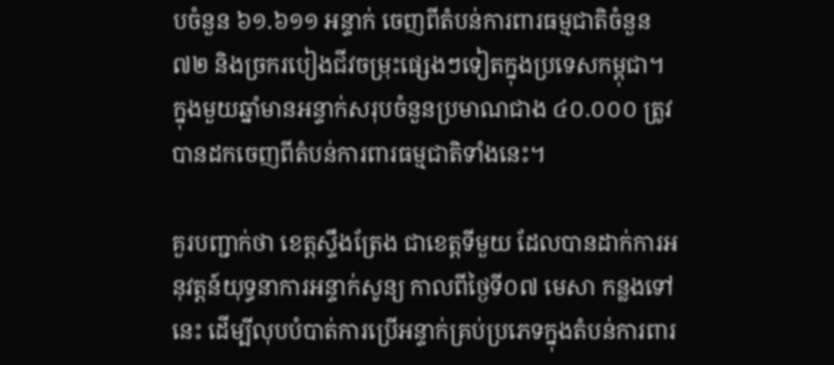បចំនួន ៦១.៦១១ អន្ទាក់ ចេញពីតំបន់ការពារធម្មជាតិចំនួន ៧២ និងច្រករបៀងជីវចម្រុះផ្សេងៗទៀតក្នុងប្រទេសកម្ពុជា។ ក្នុងមួយឆ្នាំមានអន្ទាក់សរុបចំនួនប្រមាណជាង ៤០.០០០ ត្រូវបានដកចេញពីតំបន់ការពារធម្មជាតិទាំងនេះ។

គួរបញ្ជាក់ថា ខេត្តស្ទឹងត្រែង ជាខេត្តទីមួយ ដែលបានដាក់ការអនុវត្តន៍យុទ្ធនាការអន្ទាក់សូន្យ កាលពីថ្ងៃទី០៧ មេសា កន្លងទៅនេះ ដើម្បីលុបបំបាត់ការប្រើអន្ទាក់គ្រប់ប្រភេទក្នុងតំបន់ការពារ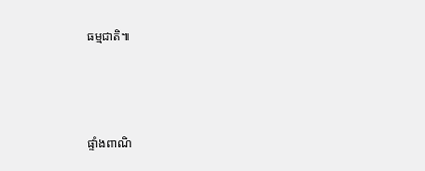ធម្មជាតិ៕



ផ្ទាំងពាណិ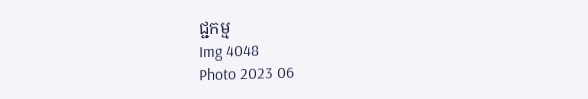ជ្ជកម្ម
Img 4048
Photo 2023 06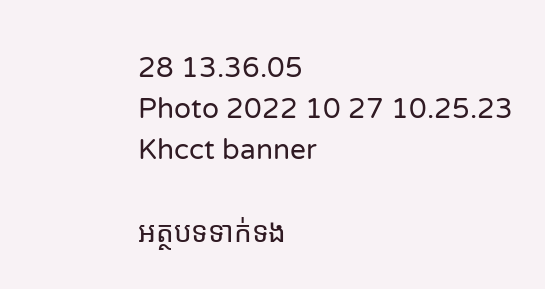28 13.36.05
Photo 2022 10 27 10.25.23
Khcct banner

អត្ថបទទាក់ទង